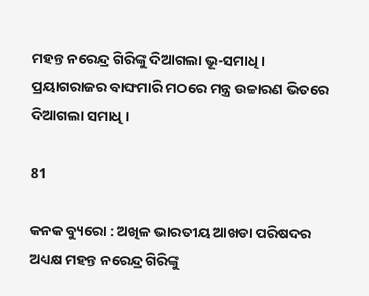ମହନ୍ତ ନରେନ୍ଦ୍ର ଗିରିଙ୍କୁ ଦିଆଗଲା ଭୂ-ସମାଧି । ପ୍ରୟାଗରାଜର ବାଙ୍ଘମାରି ମଠରେ ମନ୍ତ୍ର ଉଚ୍ଚାରଣ ଭିତରେ ଦିଆଗଲା ସମାଧି ।

81

କନକ ବ୍ୟୁରୋ : ଅଖିଳ ଭାରତୀୟ ଆଖଡା ପରିଷଦର ଅଧ୍ୟକ୍ଷ ମହନ୍ତ ନରେନ୍ଦ୍ର ଗିରିଙ୍କୁ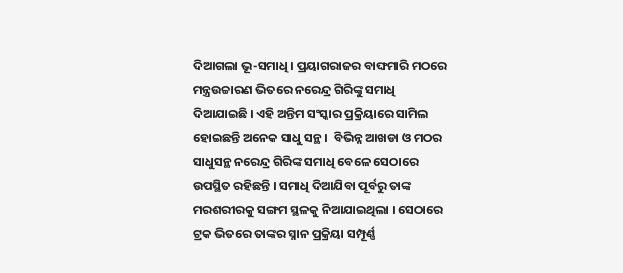ଦିଆଗଲା ଭୂ-ସମାଧି । ପ୍ରୟାଗରାଜର ବାଙ୍ଘମାରି ମଠରେ ମନ୍ତ୍ରଉଚ୍ଚାରଣ ଭିତରେ ନରେନ୍ଦ୍ର ଗିରିଙ୍କୁ ସମାଧି ଦିଆଯାଇଛି । ଏହି ଅନ୍ତିମ ସଂସ୍କାର ପ୍ରକ୍ରିୟାରେ ସାମିଲ ହୋଇଛନ୍ତି ଅନେକ ସାଧୁ ସନ୍ଥ ।  ବିଭିନ୍ନ ଆଖଡା ଓ ମଠର ସାଧୁସନ୍ଥ ନରେନ୍ଦ୍ର ଗିରିଙ୍କ ସମାଧି ବେଳେ ସେଠାରେ ଉପସ୍ଥିତ ରହିଛନ୍ତି । ସମାଧି ଦିଆଯିବା ପୂର୍ବରୁ ତାଙ୍କ ମରଶରୀରକୁ ସଙ୍ଗମ ସ୍ଥଳକୁ ନିଆଯାଇଥିଲା । ସେଠାରେ ଟ୍ରକ ଭିତରେ ତାଙ୍କର ସ୍ନାନ ପ୍ରକ୍ରିୟା ସମ୍ପୂର୍ଣ୍ଣ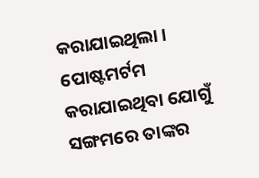କରାଯାଇଥିଲା ।  ପୋଷ୍ଟମର୍ଟମ କରାଯାଇଥିବା ଯୋଗୁଁ ସଙ୍ଗମରେ ତାଙ୍କର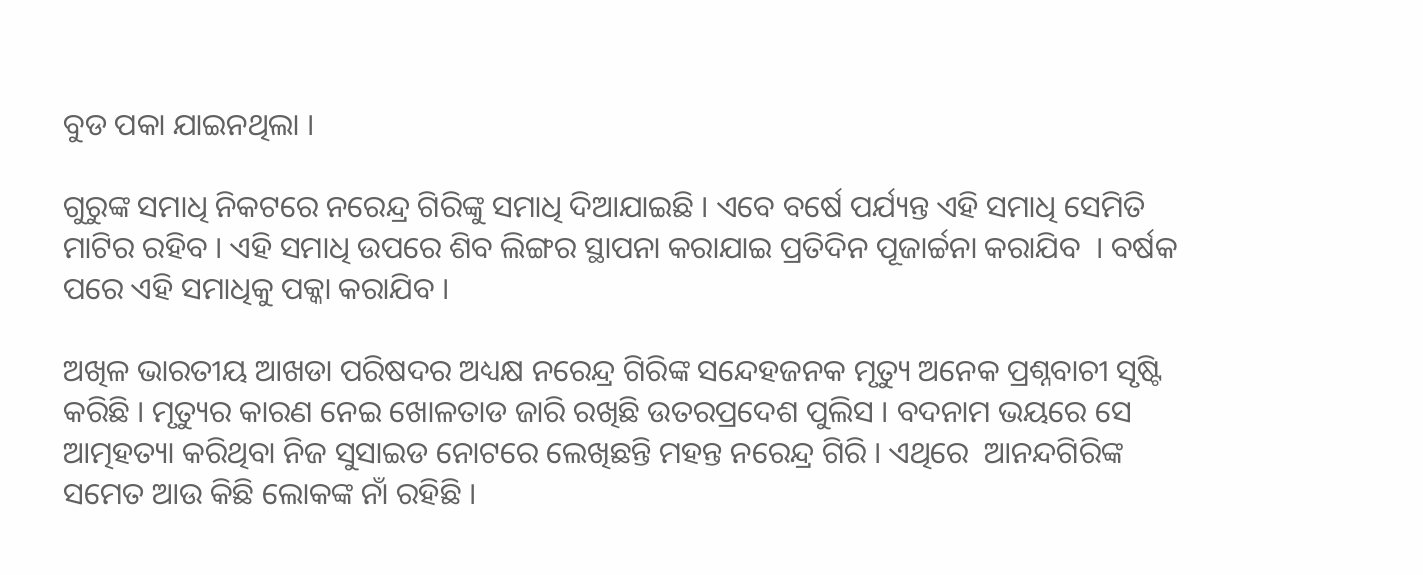ବୁଡ ପକା ଯାଇନଥିଲା ।

ଗୁରୁଙ୍କ ସମାଧି ନିକଟରେ ନରେନ୍ଦ୍ର ଗିରିଙ୍କୁ ସମାଧି ଦିଆଯାଇଛି । ଏବେ ବର୍ଷେ ପର୍ଯ୍ୟନ୍ତ ଏହି ସମାଧି ସେମିତି ମାଟିର ରହିବ । ଏହି ସମାଧି ଉପରେ ଶିବ ଲିଙ୍ଗର ସ୍ଥାପନା କରାଯାଇ ପ୍ରତିଦିନ ପୂଜାର୍ଚ୍ଚନା କରାଯିବ  । ବର୍ଷକ ପରେ ଏହି ସମାଧିକୁ ପକ୍କା କରାଯିବ ।

ଅଖିଳ ଭାରତୀୟ ଆଖଡା ପରିଷଦର ଅଧ୍ୟକ୍ଷ ନରେନ୍ଦ୍ର ଗିରିଙ୍କ ସନ୍ଦେହଜନକ ମୃତ୍ୟୁ ଅନେକ ପ୍ରଶ୍ନବାଚୀ ସୃଷ୍ଟି କରିଛି । ମୃତ୍ୟୁର କାରଣ ନେଇ ଖୋଳତାଡ ଜାରି ରଖିଛି ଉତରପ୍ରଦେଶ ପୁଲିସ । ବଦନାମ ଭୟରେ ସେ ଆତ୍ମହତ୍ୟା କରିଥିବା ନିଜ ସୁସାଇଡ ନୋଟରେ ଲେଖିଛନ୍ତି ମହନ୍ତ ନରେନ୍ଦ୍ର ଗିରି । ଏଥିରେ  ଆନନ୍ଦଗିରିଙ୍କ ସମେତ ଆଉ କିଛି ଲୋକଙ୍କ ନାଁ ରହିଛି ।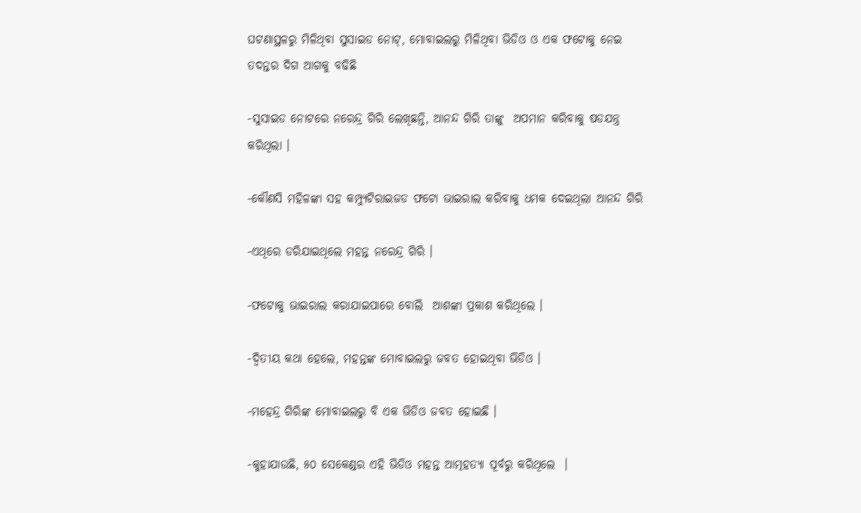ଘଟଣାସ୍ଥଳରୁ ମିଳିଥିବା ସୁସାଇଡ ନୋଟ୍, ମୋବାଇଲରୁ ମିଳିଥିବା ଭିଡିଓ ଓ ଏକ ଫଟୋକୁ ନେଇ ତଦନ୍ତର ଦିଗ ଆଗକୁ ବଢିଛି

-ସୁସାଇଡ ନୋଟରେ ନରେନ୍ଦ୍ର ଗିରି ଲେଖିଛନ୍ତି, ଆନନ୍ଦ ଗିରି ତାଙ୍କୁ  ଅପମାନ କରିବାକୁ ଷଡଯନ୍ତ୍ର କରିଥିଲା ।

-କୌଣସି ମହିଳଙ୍କା ସହ କମ୍ପ୍ୟୁଟିରାଇଜଡ ଫଟୋ ଭାଇରାଲ କରିବାକୁ ଧମକ ଦେଇଥିଲା ଆନନ୍ଦ ଗିରି

-ଏଥିରେ ଡରିଯାଇଥିଲେ ମହନ୍ତ ନରେନ୍ଦ୍ର ଗିରି ।

-ଫଟୋକୁ ଭାଇରାଲ କରାଯାଇପାରେ ବୋଲି  ଆଶଙ୍କା ପ୍ରକାଶ କରିଥିଲେ ।

-ଦ୍ୱିତୀୟ କଥା ହେଲେ, ମହନ୍ତଙ୍କ ମୋବାଇଲରୁ ଜବତ ହୋଇଥିବା ଭିଡିଓ ।

-ମହେନ୍ଦ୍ର ଗିରିଙ୍କ ମୋବାଇଲରୁ ବି ଏକ ଭିଡିଓ ଜବତ ହୋଇଛି ।

-କୁହାଯାଉଛି, ୫୦ ସେକେଣ୍ଡର ଏହି ଭିଡିଓ ମହନ୍ତ ଆତ୍ମହତ୍ୟା ପୂର୍ବରୁ କରିଥିଲେ  ।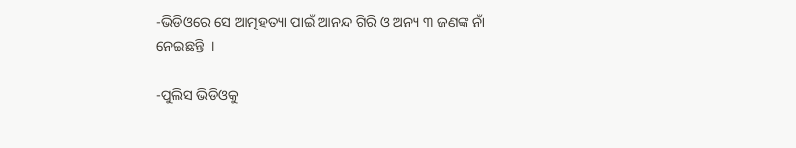-ଭିଡିଓରେ ସେ ଆତ୍ମହତ୍ୟା ପାଇଁ ଆନନ୍ଦ ଗିରି ଓ ଅନ୍ୟ ୩ ଜଣଙ୍କ ନାଁ ନେଇଛନ୍ତି  ।

-ପୁଲିସ ଭିଡିଓକୁ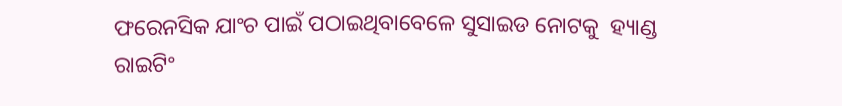ଫରେନସିକ ଯାଂଚ ପାଇଁ ପଠାଇଥିବାବେଳେ ସୁସାଇଡ ନୋଟକୁ  ହ୍ୟାଣ୍ଡ ରାଇଟିଂ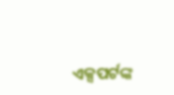ଏକ୍ସପର୍ଟଙ୍କ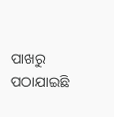ପାଖରୁ ପଠାଯାଇଛି